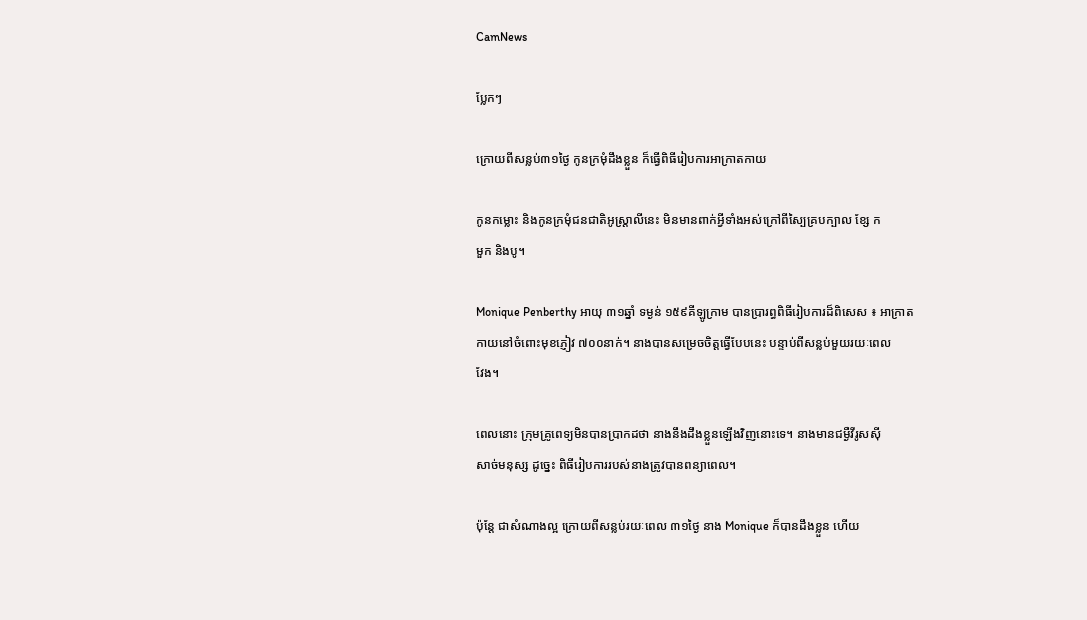CamNews

ប្លែកៗ

ក្រោយពីសន្លប់៣១ថ្ងៃ កូនក្រមុំដឹងខ្លួន ក៏ធ្វើពិធីរៀបការអាក្រាតកាយ

កូនកម្លោះ និងកូនក្រមុំជនជាតិអូស្ដ្រាលីនេះ មិនមានពាក់អ្វីទាំងអស់ក្រៅពីស្បៃគ្របក្បាល ខ្សែ ក
មួក និងបូ។

Monique Penberthy អាយុ ៣១ឆ្នាំ ទម្ងន់ ១៥៩គីឡូក្រាម បានប្រារព្ធពិធីរៀបការដ៏ពិសេស ៖ អាក្រាត
កាយនៅចំពោះមុខភ្ញៀវ ៧០០នាក់។ នាងបានសម្រេចចិត្តធ្វើបែបនេះ បន្ទាប់ពីសន្លប់មួយរយៈពេល
វែង។

ពេលនោះ ក្រុមគ្រូពេទ្យមិនបានប្រាកដថា នាងនឹងដឹងខ្លួនឡើងវិញនោះទេ។ នាងមានជម្ងឺវីរូសស៊ី
សាច់មនុស្ស ដូច្នេះ ពិធីរៀបការរបស់នាងត្រូវបានពន្យាពេល។

ប៉ុន្តែ ជាសំណាងល្អ ក្រោយពីសន្លប់រយៈពេល ៣១ថ្ងៃ នាង Monique ក៏បានដឹងខ្លួន ហើយ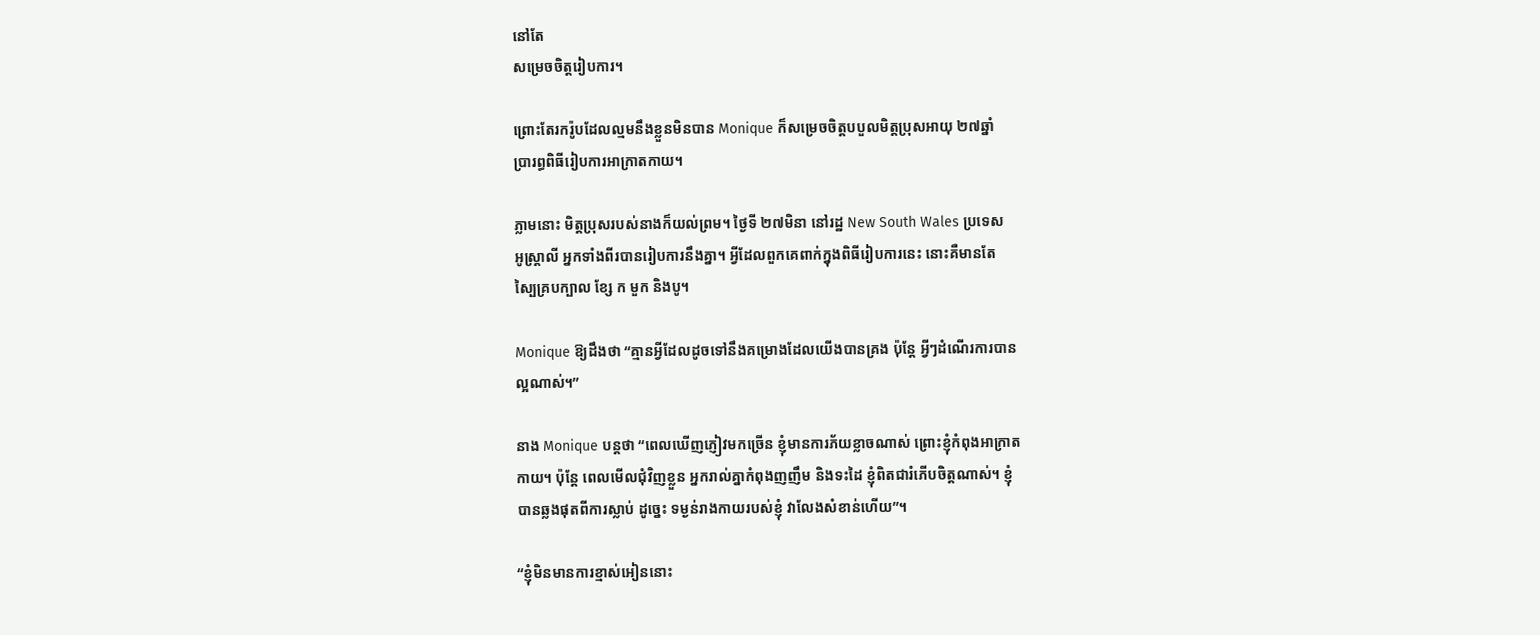នៅតែ
សម្រេចចិត្តរៀបការ។

ព្រោះតែរករ៉ូបដែលល្មមនឹងខ្លួនមិនបាន Monique ក៏សម្រេចចិត្តបបួលមិត្តប្រុសអាយុ ២៧ឆ្នាំ
ប្រារព្ធពិធីរៀបការអាក្រាតកាយ។

ភ្លាមនោះ មិត្តប្រុសរបស់នាងក៏យល់ព្រម។ ថ្ងៃទី ២៧មិនា នៅរដ្ឋ New South Wales ប្រទេស
អូស្ដ្រាលី អ្នកទាំងពីរបានរៀបការនឹងគ្នា។ អ្វីដែលពួកគេពាក់ក្នុងពិធីរៀបការនេះ នោះគឺមានតែ
ស្បៃគ្របក្បាល ខ្សែ ក មួក និងបូ។

Monique ឱ្យដឹងថា “គ្មានអ្វីដែលដូចទៅនឹងគម្រោងដែលយើងបានគ្រង ប៉ុន្តែ អ្វីៗដំណើរការបាន
ល្អណាស់។”

នាង Monique បន្តថា “ពេលឃើញភ្ញៀវមកច្រើន ខ្ញុំមានការភ័យខ្លាចណាស់ ព្រោះខ្ញុំកំពុងអាក្រាត
កាយ។ ប៉ុន្តែ ពេលមើលជុំវិញខ្លួន អ្នករាល់គ្នាកំពុងញញឹម និងទះដៃ ខ្ញុំពិតជារំភើបចិត្តណាស់។ ខ្ញុំ
បានឆ្លងផុតពីការស្លាប់ ដូច្នេះ ទម្ងន់រាងកាយរបស់ខ្ញុំ វាលែងសំខាន់ហើយ”។

“ខ្ញុំមិនមានការខ្មាស់អៀននោះ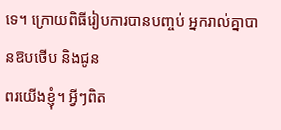ទេ។ ក្រោយពិធីរៀបការបានបញ្ចប់ អ្នករាល់គ្នាបានឱបថើប និងជូន
ពរយើងខ្ញុំ។ អ្វីៗពិត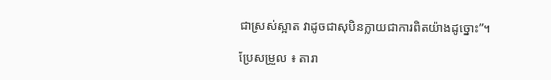ជាស្រស់ស្អាត វាដូចជាសុបិនក្លាយជាការពិតយ៉ាងដូច្នោះ”។

ប្រែសម្រួល ៖ តារា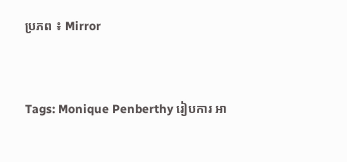ប្រភព ៖ Mirror


Tags: Monique Penberthy រៀបការ អា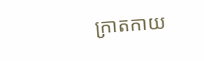ក្រាតកាយ